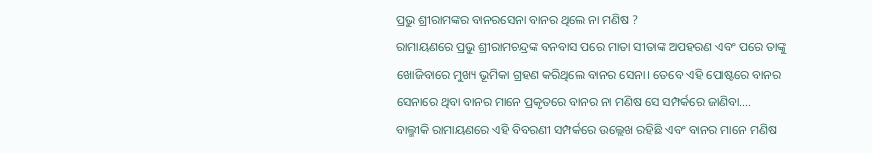ପ୍ରଭୁ ଶ୍ରୀରାମଙ୍କର ବାନରସେନା ବାନର ଥିଲେ ନା ମଣିଷ ?
ରାମାୟଣରେ ପ୍ରଭୁ ଶ୍ରୀରାମଚନ୍ଦ୍ରଙ୍କ ବନବାସ ପରେ ମାତା ସୀତାଙ୍କ ଅପହରଣ ଏବଂ ପରେ ତାଙ୍କୁ ଖୋଜିବାରେ ମୁଖ୍ୟ ଭୂମିକା ଗ୍ରହଣ କରିଥିଲେ ବାନର ସେନା। ତେବେ ଏହି ପୋଷ୍ଟରେ ବାନର ସେନାରେ ଥିବା ବାନର ମାନେ ପ୍ରକୃତରେ ବାନର ନା ମଣିଷ ସେ ସମ୍ପର୍କରେ ଜାଣିବା….
ବାଲ୍ମୀକି ରାମାୟଣରେ ଏହି ବିବରଣୀ ସମ୍ପର୍କରେ ଉଲ୍ଲେଖ ରହିଛି ଏବଂ ବାନର ମାନେ ମଣିଷ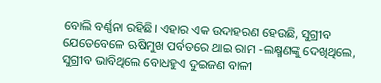ବୋଲି ବର୍ଣ୍ଣନା ରହିଛି। ଏହାର ଏକ ଉଦାହରଣ ହେଉଛି, ସୁଗ୍ରୀବ ଯେତେବେଳେ ଋଷିମୁଖ ପର୍ବତରେ ଥାଇ ରାମ -ଲକ୍ଷ୍ମଣଙ୍କୁ ଦେଖିଥିଲେ, ସୁଗ୍ରୀବ ଭାବିଥିଲେ ବୋଧହୁଏ ଦୁଇଜଣ ବାଳୀ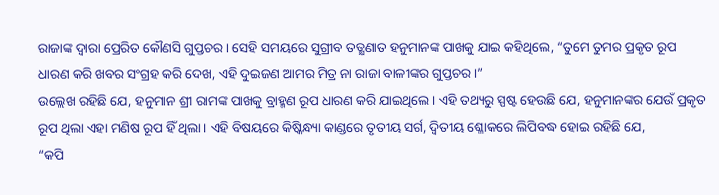ରାଜାଙ୍କ ଦ୍ୱାରା ପ୍ରେରିତ କୌଣସି ଗୁପ୍ତଚର। ସେହି ସମୟରେ ସୁଗ୍ରୀବ ତତ୍କ୍ଷଣାତ ହନୁମାନଙ୍କ ପାଖକୁ ଯାଇ କହିଥିଲେ, “ତୁମେ ତୁମର ପ୍ରକୃତ ରୂପ ଧାରଣ କରି ଖବର ସଂଗ୍ରହ କରି ଦେଖ, ଏହି ଦୁଇଜଣ ଆମର ମିତ୍ର ନା ରାଜା ବାଳୀଙ୍କର ଗୁପ୍ତଚର।”
ଉଲ୍ଲେଖ ରହିଛି ଯେ, ହନୁମାନ ଶ୍ରୀ ରାମଙ୍କ ପାଖକୁ ବ୍ରାହ୍ମଣ ରୂପ ଧାରଣ କରି ଯାଇଥିଲେ। ଏହି ତଥ୍ୟରୁ ସ୍ପଷ୍ଟ ହେଉଛି ଯେ, ହନୁମାନଙ୍କର ଯେଉଁ ପ୍ରକୃତ ରୂପ ଥିଲା ଏହା ମଣିଷ ରୂପ ହିଁ ଥିଲା। ଏହି ବିଷୟରେ କିଷ୍କିନ୍ଧ୍ୟା କାଣ୍ଡରେ ତୃତୀୟ ସର୍ଗ, ଦ୍ଵିତୀୟ ଶ୍ଳୋକରେ ଲିପିବଦ୍ଧ ହୋଇ ରହିଛି ଯେ,
“କପି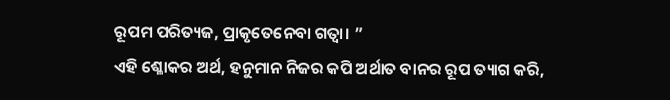ରୂପମ ପରିତ୍ୟଜ, ପ୍ରାକୃତେନେବା ଗତ୍ୱା। ”
ଏହି ଶ୍ଳୋକର ଅର୍ଥ, ହନୁମାନ ନିଜର କପି ଅର୍ଥାତ ବାନର ରୂପ ତ୍ୟାଗ କରି,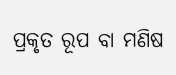ପ୍ରକୃତ ରୂପ ବା ମଣିଷ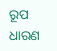ରୂପ ଧାରଣ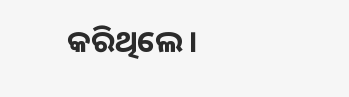କରିଥିଲେ।